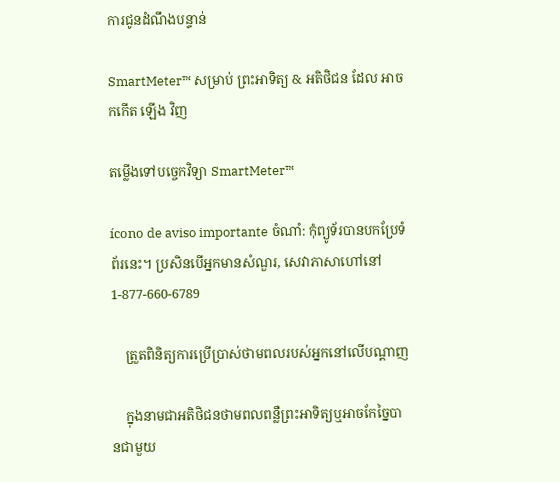ការជូនដំណឹងបន្ទាន់

SmartMeter™ សម្រាប់ ព្រះអាទិត្យ & អតិថិជន ដែល អាច កកើត ឡើង វិញ

តម្លើងទៅបច្ចេកវិទ្យា SmartMeter™

ícono de aviso importante ចំណាំ: កុំព្យូទ័របានបកប្រែទំព័រនេះ។ ប្រសិនបើអ្នកមានសំណួរ, សេវាភាសាហៅនៅ 1-877-660-6789

    ត្រួតពិនិត្យការប្រើប្រាស់ថាមពលរបស់អ្នកនៅលើបណ្ដាញ

    ក្នុងនាមជាអតិថិជនថាមពលពន្លឺព្រះអាទិត្យឬអាចកែច្នៃបានជាមួយ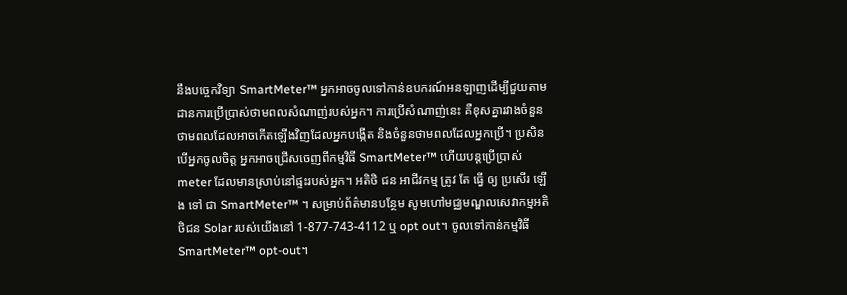នឹងបច្ចេកវិទ្យា SmartMeter™ អ្នកអាចចូលទៅកាន់ឧបករណ៍អនឡាញដើម្បីជួយតាមដានការប្រើប្រាស់ថាមពលសំណាញ់របស់អ្នក។ ការប្រើសំណាញ់នេះ គឺខុសគ្នារវាងចំនួនថាមពលដែលអាចកើតឡើងវិញដែលអ្នកបង្កើត និងចំនួនថាមពលដែលអ្នកប្រើ។ ប្រសិនបើអ្នកចូលចិត្ត អ្នកអាចជ្រើសចេញពីកម្មវិធី SmartMeter™ ហើយបន្តប្រើប្រាស់ meter ដែលមានស្រាប់នៅផ្ទះរបស់អ្នក។ អតិថិ ជន អាជីវកម្ម ត្រូវ តែ ធ្វើ ឲ្យ ប្រសើរ ឡើង ទៅ ជា SmartMeter™ ។ សម្រាប់ព័ត៌មានបន្ថែម សូមហៅមជ្ឈមណ្ឌលសេវាកម្មអតិថិជន Solar របស់យើងនៅ 1-877-743-4112 ឬ opt out។ ចូលទៅកាន់កម្មវិធី SmartMeter™ opt-out។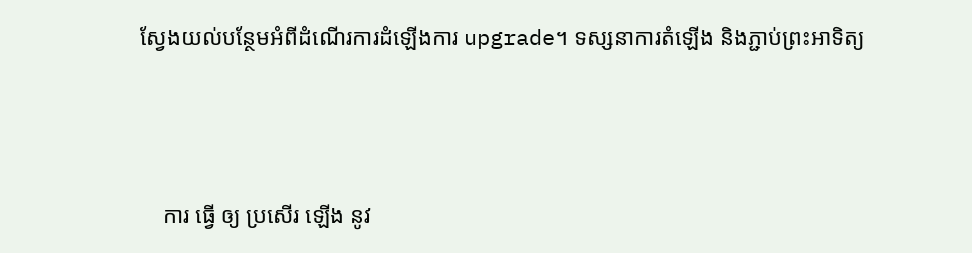ស្វែងយល់បន្ថែមអំពីដំណើរការដំឡើងការ upgrade។ ទស្សនាការតំឡើង និងភ្ជាប់ព្រះអាទិត្យ



    ការ ធ្វើ ឲ្យ ប្រសើរ ឡើង នូវ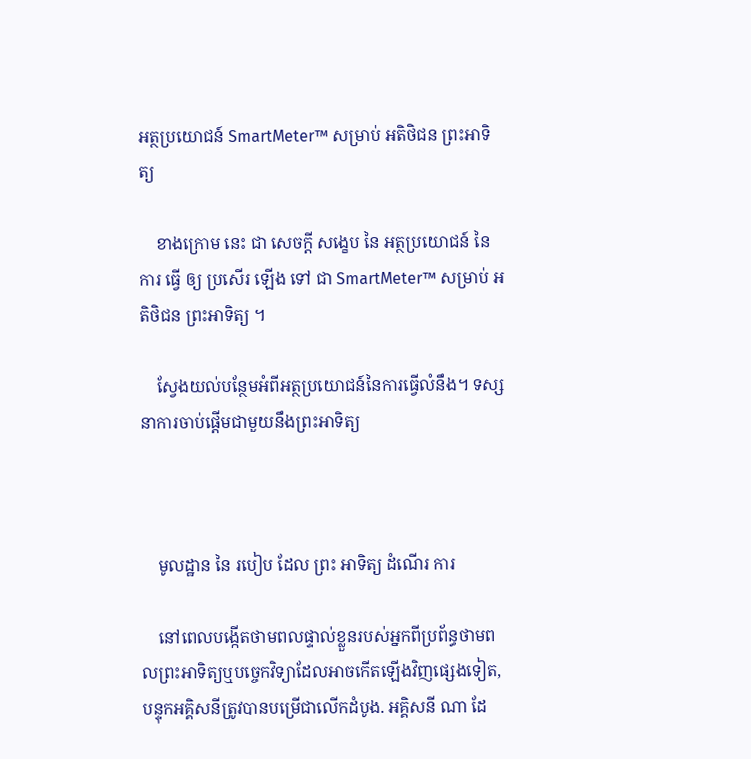អត្ថប្រយោជន៍ SmartMeter™ សម្រាប់ អតិថិជន ព្រះអាទិត្យ

    ខាងក្រោម នេះ ជា សេចក្តី សង្ខេប នៃ អត្ថប្រយោជន៍ នៃ ការ ធ្វើ ឲ្យ ប្រសើរ ឡើង ទៅ ជា SmartMeter™ សម្រាប់ អតិថិជន ព្រះអាទិត្យ ។

    ស្វែងយល់បន្ថែមអំពីអត្ថប្រយោជន៍នៃការធ្វើលំនឹង។ ទស្សនាការចាប់ផ្ដើមជាមួយនឹងព្រះអាទិត្យ



    មូលដ្ឋាន នៃ របៀប ដែល ព្រះ អាទិត្យ ដំណើរ ការ

    នៅពេលបង្កើតថាមពលផ្ទាល់ខ្លួនរបស់អ្នកពីប្រព័ន្ធថាមពលព្រះអាទិត្យឬបច្ចេកវិទ្យាដែលអាចកើតឡើងវិញផ្សេងទៀត, បន្ទុកអគ្គិសនីត្រូវបានបម្រើជាលើកដំបូង. អគ្គិសនី ណា ដែ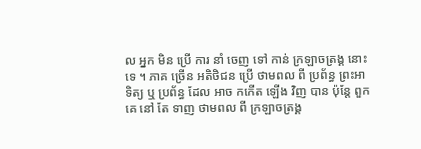ល អ្នក មិន ប្រើ ការ នាំ ចេញ ទៅ កាន់ ក្រឡាចត្រង្គ នោះ ទេ ។ ភាគ ច្រើន អតិថិជន ប្រើ ថាមពល ពី ប្រព័ន្ធ ព្រះអាទិត្យ ឬ ប្រព័ន្ធ ដែល អាច កកើត ឡើង វិញ បាន ប៉ុន្តែ ពួក គេ នៅ តែ ទាញ ថាមពល ពី ក្រឡាចត្រង្គ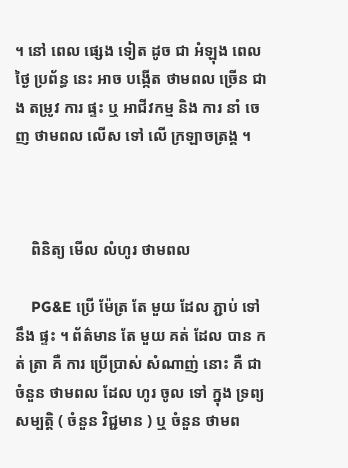។ នៅ ពេល ផ្សេង ទៀត ដូច ជា អំឡុង ពេល ថ្ងៃ ប្រព័ន្ធ នេះ អាច បង្កើត ថាមពល ច្រើន ជាង តម្រូវ ការ ផ្ទះ ឬ អាជីវកម្ម និង ការ នាំ ចេញ ថាមពល លើស ទៅ លើ ក្រឡាចត្រង្គ ។



    ពិនិត្យ មើល លំហូរ ថាមពល

    PG&E ប្រើ ម៉ែត្រ តែ មួយ ដែល ភ្ជាប់ ទៅ នឹង ផ្ទះ ។ ព័ត៌មាន តែ មួយ គត់ ដែល បាន កត់ ត្រា គឺ ការ ប្រើប្រាស់ សំណាញ់ នោះ គឺ ជា ចំនួន ថាមពល ដែល ហូរ ចូល ទៅ ក្នុង ទ្រព្យ សម្បត្តិ ( ចំនួន វិជ្ជមាន ) ឬ ចំនួន ថាមព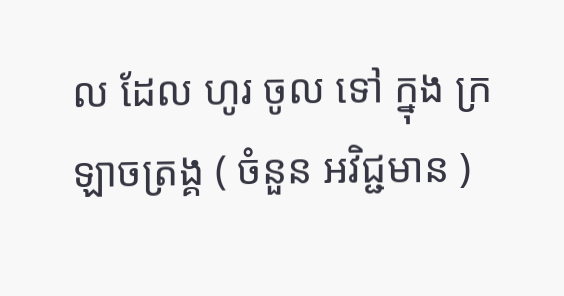ល ដែល ហូរ ចូល ទៅ ក្នុង ក្រឡាចត្រង្គ ( ចំនួន អវិជ្ជមាន )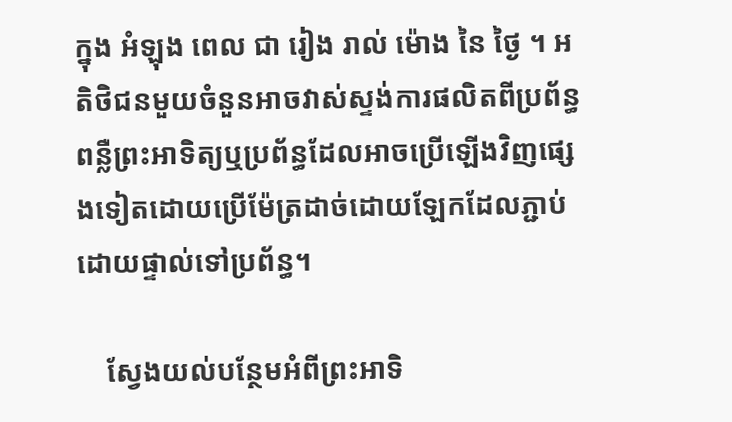ក្នុង អំឡុង ពេល ជា រៀង រាល់ ម៉ោង នៃ ថ្ងៃ ។ អតិថិជនមួយចំនួនអាចវាស់ស្ទង់ការផលិតពីប្រព័ន្ធពន្លឺព្រះអាទិត្យឬប្រព័ន្ធដែលអាចប្រើឡើងវិញផ្សេងទៀតដោយប្រើម៉ែត្រដាច់ដោយឡែកដែលភ្ជាប់ដោយផ្ទាល់ទៅប្រព័ន្ធ។

    ស្វែងយល់បន្ថែមអំពីព្រះអាទិ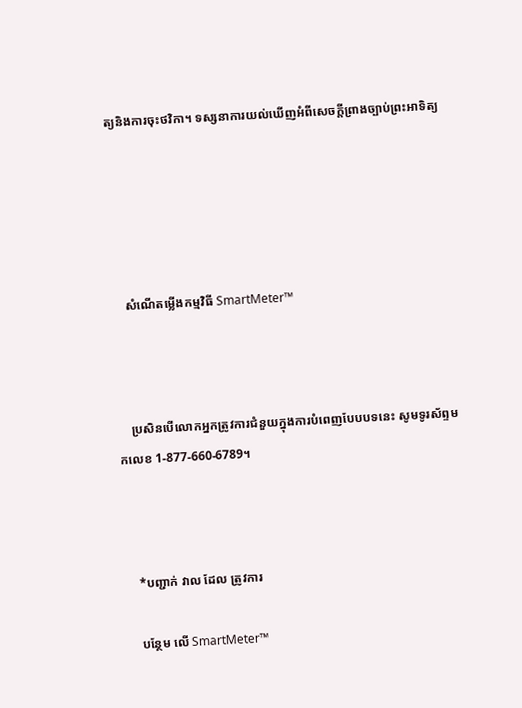ត្យនិងការចុះថវិកា។ ទស្សនាការយល់ឃើញអំពីសេចក្តីព្រាងច្បាប់ព្រះអាទិត្យ





    សំណើតម្លើងកម្មវិធី SmartMeter™



    ប្រសិនបើលោកអ្នកត្រូវការជំនួយក្នុងការបំពេញបែបបទនេះ សូមទូរស័ព្ទមកលេខ 1-877-660-6789។



    *បញ្ជាក់ វាល ដែល ត្រូវការ

    បន្ថែម លើ SmartMeter™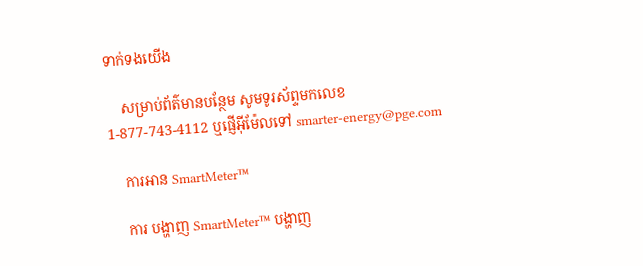ទាក់ទងយើង

    សម្រាប់ព័ត៌មានបន្ថែម សូមទូរស័ព្ទមកលេខ 1-877-743-4112 ឬផ្ញើអ៊ីម៉ែលទៅ smarter-energy@pge.com

    ការអាន SmartMeter™

    ការ បង្ហាញ SmartMeter™ បង្ហាញ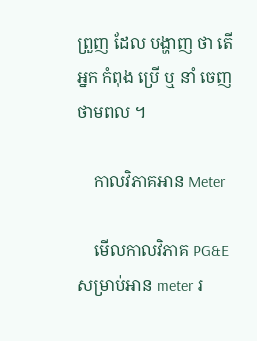ព្រួញ ដែល បង្ហាញ ថា តើ អ្នក កំពុង ប្រើ ឬ នាំ ចេញ ថាមពល ។

    កាលវិភាគអាន Meter

    មើលកាលវិភាគ PG&E សម្រាប់អាន meter រ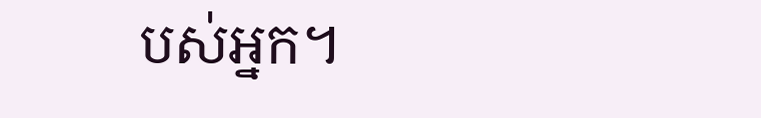បស់អ្នក។